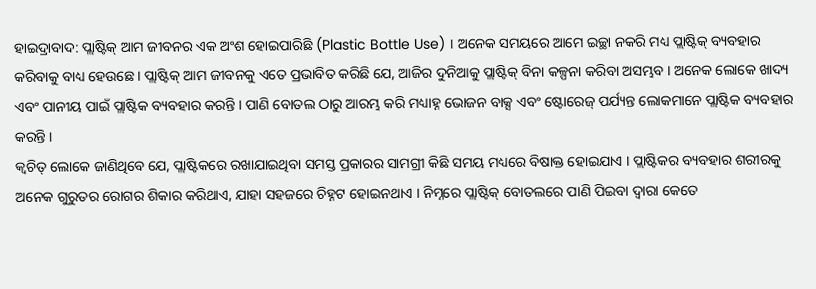ହାଇଦ୍ରାବାଦ: ପ୍ଲାଷ୍ଟିକ୍ ଆମ ଜୀବନର ଏକ ଅଂଶ ହୋଇପାରିଛି (Plastic Bottle Use) । ଅନେକ ସମୟରେ ଆମେ ଇଚ୍ଛା ନକରି ମଧ୍ୟ ପ୍ଲାଷ୍ଟିକ୍ ବ୍ୟବହାର କରିବାକୁ ବାଧ୍ୟ ହେଉଛେ । ପ୍ଲାଷ୍ଟିକ୍ ଆମ ଜୀବନକୁ ଏତେ ପ୍ରଭାବିତ କରିଛି ଯେ, ଆଜିର ଦୁନିଆକୁ ପ୍ଲାଷ୍ଟିକ୍ ବିନା କଳ୍ପନା କରିବା ଅସମ୍ଭବ । ଅନେକ ଲୋକେ ଖାଦ୍ୟ ଏବଂ ପାନୀୟ ପାଇଁ ପ୍ଲାଷ୍ଟିକ ବ୍ୟବହାର କରନ୍ତି । ପାଣି ବୋତଲ ଠାରୁ ଆରମ୍ଭ କରି ମଧ୍ୟାହ୍ନ ଭୋଜନ ବାକ୍ସ ଏବଂ ଷ୍ଟୋରେଜ୍ ପର୍ଯ୍ୟନ୍ତ ଲୋକମାନେ ପ୍ଲାଷ୍ଟିକ ବ୍ୟବହାର କରନ୍ତି ।
କ୍ୱଚିତ୍ ଲୋକେ ଜାଣିଥିବେ ଯେ, ପ୍ଲାଷ୍ଟିକରେ ରଖାଯାଇଥିବା ସମସ୍ତ ପ୍ରକାରର ସାମଗ୍ରୀ କିଛି ସମୟ ମଧ୍ୟରେ ବିଷାକ୍ତ ହୋଇଯାଏ । ପ୍ଲାଷ୍ଟିକର ବ୍ୟବହାର ଶରୀରକୁ ଅନେକ ଗୁରୁତର ରୋଗର ଶିକାର କରିଥାଏ, ଯାହା ସହଜରେ ଚିହ୍ନଟ ହୋଇନଥାଏ । ନିମ୍ନରେ ପ୍ଲାଷ୍ଟିକ୍ ବୋତଲରେ ପାଣି ପିଇବା ଦ୍ବାରା କେତେ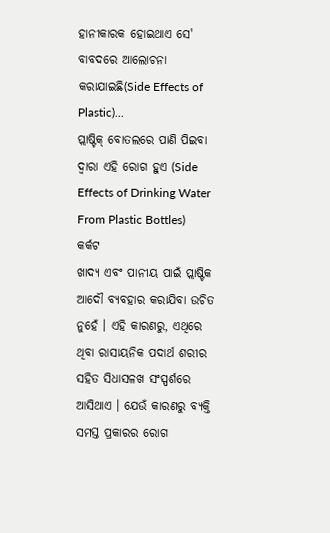ହାନୀକାରକ ହୋଇଥାଏ ସେ' ବାବଦରେ ଆଲୋଚନା କରାଯାଇଛି(Side Effects of Plastic)...
ପ୍ଲାଷ୍ଟିକ୍ ବୋତଲରେ ପାଣି ପିଇବା ଦ୍ୱାରା ଏହି ରୋଗ ହୁଏ (Side Effects of Drinking Water From Plastic Bottles)
କର୍କଟ
ଖାଦ୍ୟ ଏବଂ ପାନୀୟ ପାଇଁ ପ୍ଲାଷ୍ଟିକ ଆଦୌ ବ୍ୟବହାର କରାଯିବା ଉଚିତ ନୁହେଁ । ଏହି କାରଣରୁ, ଏଥିରେ ଥିବା ରାସାୟନିକ ପଦାର୍ଥ ଶରୀର ସହିତ ସିଧାସଳଖ ସଂସ୍ପର୍ଶରେ ଆସିଥାଏ । ଯେଉଁ କାରଣରୁ ବ୍ୟକ୍ତି ସମସ୍ତ ପ୍ରକାରର ରୋଗ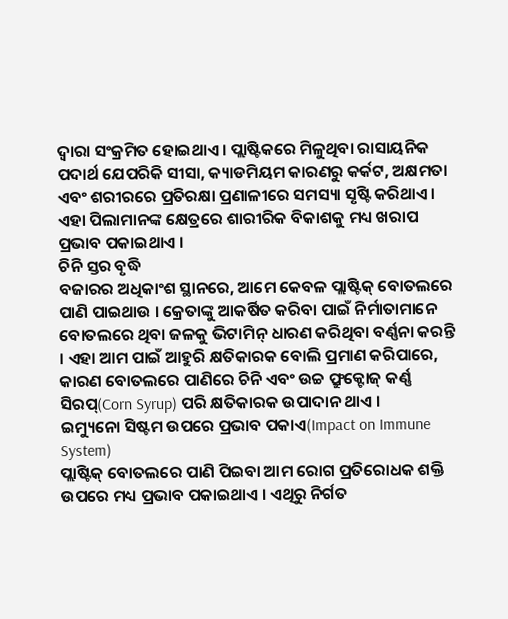ଦ୍ୱାରା ସଂକ୍ରମିତ ହୋଇଥାଏ । ପ୍ଲାଷ୍ଟିକରେ ମିଳୁଥିବା ରାସାୟନିକ ପଦାର୍ଥ ଯେପରିକି ସୀସା, କ୍ୟାଡମିୟମ କାରଣରୁ କର୍କଟ, ଅକ୍ଷମତା ଏବଂ ଶରୀରରେ ପ୍ରତିରକ୍ଷା ପ୍ରଣାଳୀରେ ସମସ୍ୟା ସୃଷ୍ଟି କରିଥାଏ । ଏହା ପିଲାମାନଙ୍କ କ୍ଷେତ୍ରରେ ଶାରୀରିକ ବିକାଶକୁ ମଧ୍ୟ ଖରାପ ପ୍ରଭାବ ପକାଇଥାଏ ।
ଚିନି ସ୍ତର ବୃଦ୍ଧି
ବଜାରର ଅଧିକାଂଶ ସ୍ଥାନରେ, ଆମେ କେବଳ ପ୍ଲାଷ୍ଟିକ୍ ବୋତଲରେ ପାଣି ପାଇଥାଉ । କ୍ରେତାଙ୍କୁ ଆକର୍ଷିତ କରିବା ପାଇଁ ନିର୍ମାତାମାନେ ବୋତଲରେ ଥିବା ଜଳକୁ ଭିଟାମିନ୍ ଧାରଣ କରିଥିବା ବର୍ଣ୍ଣନା କରନ୍ତି । ଏହା ଆମ ପାଇଁ ଆହୁରି କ୍ଷତିକାରକ ବୋଲି ପ୍ରମାଣ କରିପାରେ, କାରଣ ବୋତଲରେ ପାଣିରେ ଚିନି ଏବଂ ଉଚ୍ଚ ଫ୍ରୁକ୍ଟୋଜ୍ କର୍ଣ୍ଣ ସିରପ୍(Corn Syrup) ପରି କ୍ଷତିକାରକ ଉପାଦାନ ଥାଏ ।
ଇମ୍ୟୁନୋ ସିଷ୍ଟମ ଉପରେ ପ୍ରଭାବ ପକାଏ(Impact on Immune System)
ପ୍ଲାଷ୍ଟିକ୍ ବୋତଲରେ ପାଣି ପିଇବା ଆମ ରୋଗ ପ୍ରତିରୋଧକ ଶକ୍ତି ଉପରେ ମଧ୍ୟ ପ୍ରଭାବ ପକାଇଥାଏ । ଏଥିରୁ ନିର୍ଗତ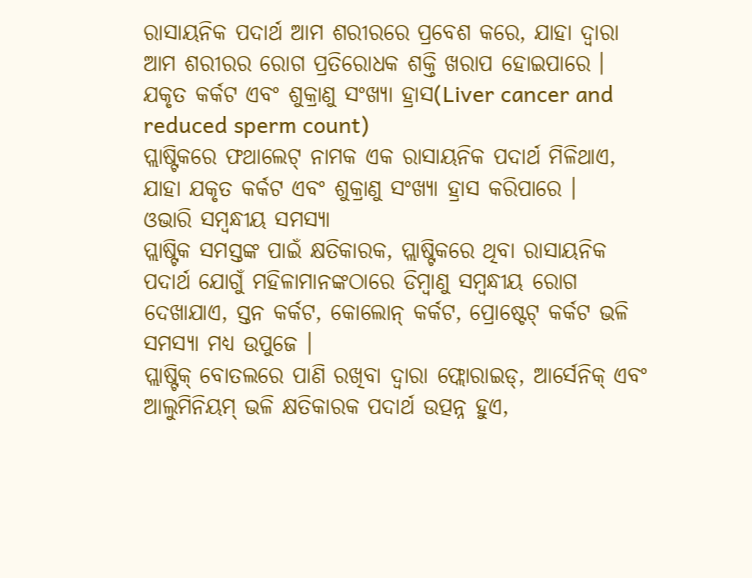ରାସାୟନିକ ପଦାର୍ଥ ଆମ ଶରୀରରେ ପ୍ରବେଶ କରେ, ଯାହା ଦ୍ବାରା ଆମ ଶରୀରର ରୋଗ ପ୍ରତିରୋଧକ ଶକ୍ତି ଖରାପ ହୋଇପାରେ ।
ଯକୃତ କର୍କଟ ଏବଂ ଶୁକ୍ରାଣୁ ସଂଖ୍ୟା ହ୍ରାସ(Liver cancer and reduced sperm count)
ପ୍ଲାଷ୍ଟିକରେ ଫଥାଲେଟ୍ ନାମକ ଏକ ରାସାୟନିକ ପଦାର୍ଥ ମିଳିଥାଏ, ଯାହା ଯକୃତ କର୍କଟ ଏବଂ ଶୁକ୍ରାଣୁ ସଂଖ୍ୟା ହ୍ରାସ କରିପାରେ ।
ଓଭାରି ସମ୍ବନ୍ଧୀୟ ସମସ୍ୟା
ପ୍ଲାଷ୍ଟିକ ସମସ୍ତଙ୍କ ପାଇଁ କ୍ଷତିକାରକ, ପ୍ଲାଷ୍ଟିକରେ ଥିବା ରାସାୟନିକ ପଦାର୍ଥ ଯୋଗୁଁ ମହିଳାମାନଙ୍କଠାରେ ଡିମ୍ବାଣୁ ସମ୍ବନ୍ଧୀୟ ରୋଗ ଦେଖାଯାଏ, ସ୍ତନ କର୍କଟ, କୋଲୋନ୍ କର୍କଟ, ପ୍ରୋଷ୍ଟେଟ୍ କର୍କଟ ଭଳି ସମସ୍ୟା ମଧ୍ୟ ଉପୁଜେ ।
ପ୍ଲାଷ୍ଟିକ୍ ବୋତଲରେ ପାଣି ରଖିବା ଦ୍ୱାରା ଫ୍ଲୋରାଇଡ୍, ଆର୍ସେନିକ୍ ଏବଂ ଆଲୁମିନିୟମ୍ ଭଳି କ୍ଷତିକାରକ ପଦାର୍ଥ ଉତ୍ପନ୍ନ ହୁଏ,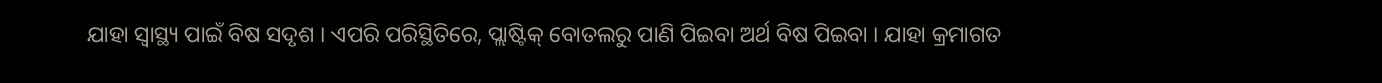ଯାହା ସ୍ୱାସ୍ଥ୍ୟ ପାଇଁ ବିଷ ସଦୃଶ । ଏପରି ପରିସ୍ଥିତିରେ, ପ୍ଲାଷ୍ଟିକ୍ ବୋତଲରୁ ପାଣି ପିଇବା ଅର୍ଥ ବିଷ ପିଇବା । ଯାହା କ୍ରମାଗତ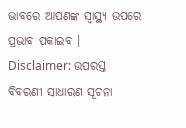ଭାବରେ ଆପଣଙ୍କ ସ୍ୱାସ୍ଥ୍ୟ ଉପରେ ପ୍ରଭାବ ପକାଇବ ।
Disclaimer: ଉପରସ୍ତ ବିବରଣୀ ସାଧାରଣ ସୂଚନା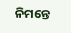ନିମନ୍ତେ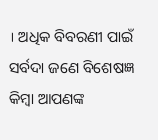। ଅଧିକ ବିବରଣୀ ପାଇଁ ସର୍ବଦା ଜଣେ ବିଶେଷଜ୍ଞ କିମ୍ବା ଆପଣଙ୍କ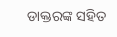ଡାକ୍ତରଙ୍କ ସହିତ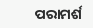ପରାମର୍ଶ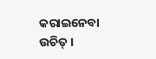କରାଇନେବା ଉଚିତ୍ ।